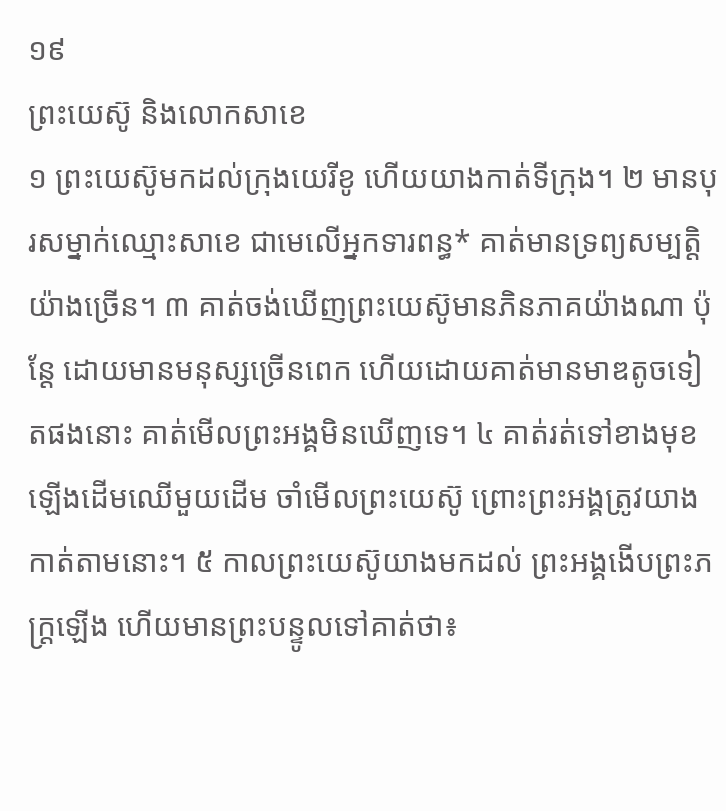១៩
ព្រះយេស៊ូ និងលោកសាខេ
១ ព្រះយេស៊ូមកដល់ក្រុងយេរីខូ ហើយយាងកាត់ទីក្រុង។ ២ មានបុរសម្នាក់ឈ្មោះសាខេ ជាមេលើអ្នកទារពន្ធ* គាត់មានទ្រព្យសម្បត្តិយ៉ាងច្រើន។ ៣ គាត់ចង់ឃើញព្រះយេស៊ូមានភិនភាគយ៉ាងណា ប៉ុន្តែ ដោយមានមនុស្សច្រើនពេក ហើយដោយគាត់មានមាឌតូចទៀតផងនោះ គាត់មើលព្រះអង្គមិនឃើញទេ។ ៤ គាត់រត់ទៅខាងមុខ ឡើងដើមឈើមួយដើម ចាំមើលព្រះយេស៊ូ ព្រោះព្រះអង្គត្រូវយាងកាត់តាមនោះ។ ៥ កាលព្រះយេស៊ូយាងមកដល់ ព្រះអង្គងើបព្រះភក្ត្រឡើង ហើយមានព្រះបន្ទូលទៅគាត់ថា៖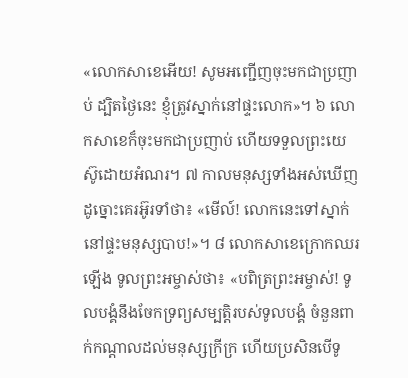«លោកសាខេអើយ! សូមអញ្ជើញចុះមកជាប្រញាប់ ដ្បិតថ្ងៃនេះ ខ្ញុំត្រូវស្នាក់នៅផ្ទះលោក»។ ៦ លោកសាខេក៏ចុះមកជាប្រញាប់ ហើយទទួលព្រះយេស៊ូដោយអំណរ។ ៧ កាលមនុស្សទាំងអស់ឃើញដូច្នោះគេរអ៊ូរទាំថា៖ «មើល៍! លោកនេះទៅស្នាក់នៅផ្ទះមនុស្សបាប!»។ ៨ លោកសាខេក្រោកឈរឡើង ទូលព្រះអម្ចាស់ថា៖ «បពិត្រព្រះអម្ចាស់! ទូលបង្គំនឹងចែកទ្រព្យសម្បត្តិរបស់ទូលបង្គំ ចំនួនពាក់កណ្ដាលដល់មនុស្សក្រីក្រ ហើយប្រសិនបើទូ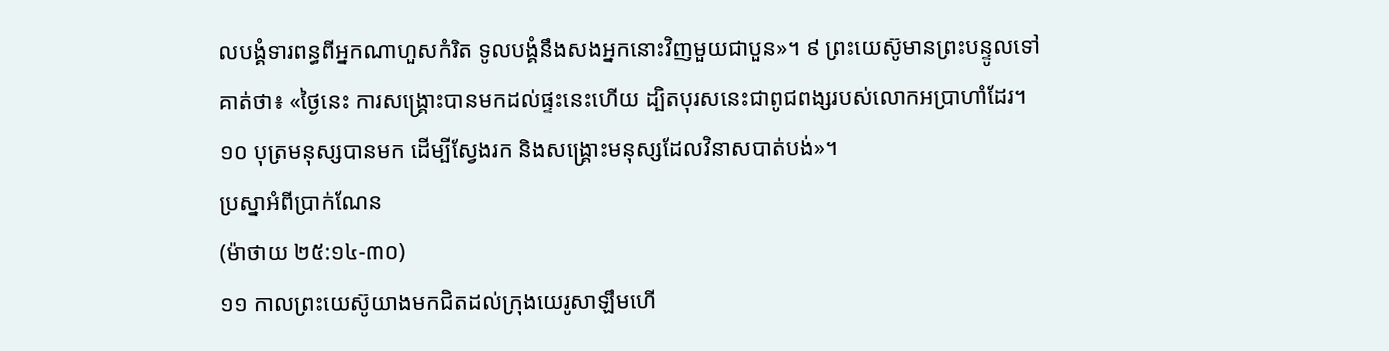លបង្គំទារពន្ធពីអ្នកណាហួសកំរិត ទូលបង្គំនឹងសងអ្នកនោះវិញមួយជាបួន»។ ៩ ព្រះយេស៊ូមានព្រះបន្ទូលទៅគាត់ថា៖ «ថ្ងៃនេះ ការសង្គ្រោះបានមកដល់ផ្ទះនេះហើយ ដ្បិតបុរសនេះជាពូជពង្សរបស់លោកអប្រាហាំដែរ។ ១០ បុត្រមនុស្សបានមក ដើម្បីស្វែងរក និងសង្គ្រោះមនុស្សដែលវិនាសបាត់បង់»។
ប្រស្នាអំពីប្រាក់ណែន
(ម៉ាថាយ ២៥:១៤-៣០)
១១ កាលព្រះយេស៊ូយាងមកជិតដល់ក្រុងយេរូសាឡឹមហើ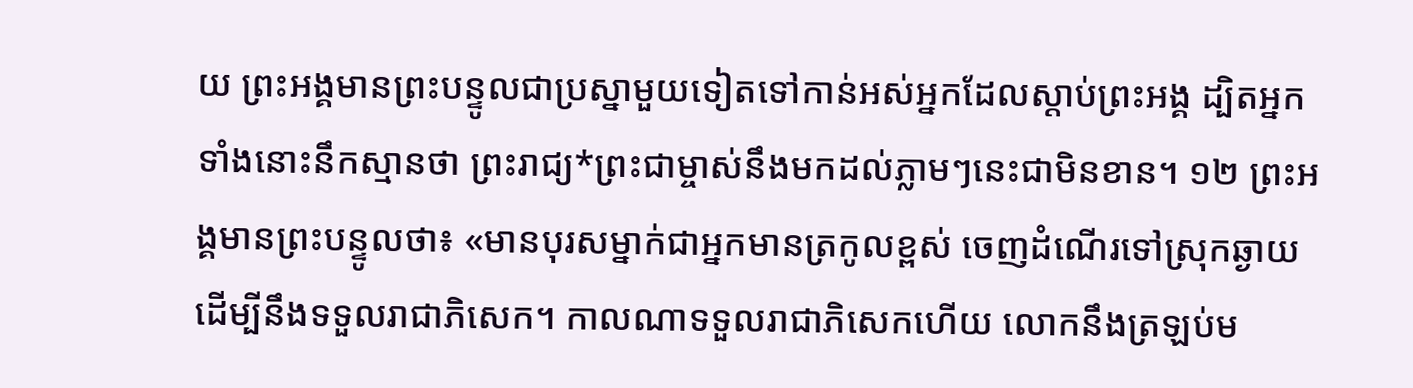យ ព្រះអង្គមានព្រះបន្ទូលជាប្រស្នាមួយទៀតទៅកាន់អស់អ្នកដែលស្ដាប់ព្រះអង្គ ដ្បិតអ្នកទាំងនោះនឹកស្មានថា ព្រះរាជ្យ*ព្រះជាម្ចាស់នឹងមកដល់ភ្លាមៗនេះជាមិនខាន។ ១២ ព្រះអង្គមានព្រះបន្ទូលថា៖ «មានបុរសម្នាក់ជាអ្នកមានត្រកូលខ្ពស់ ចេញដំណើរទៅស្រុកឆ្ងាយ ដើម្បីនឹងទទួលរាជាភិសេក។ កាលណាទទួលរាជាភិសេកហើយ លោកនឹងត្រឡប់ម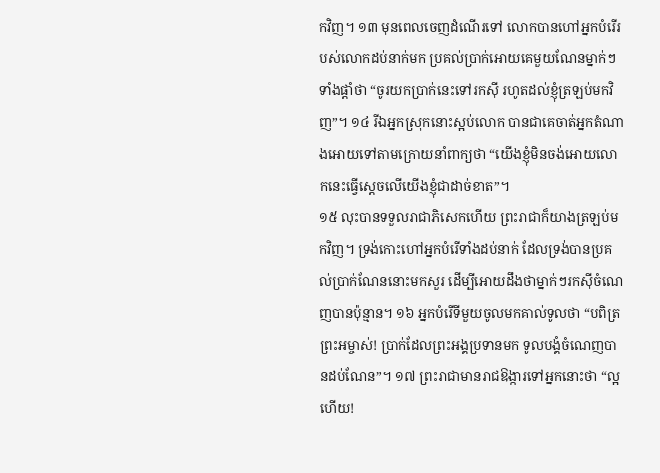កវិញ។ ១៣ មុនពេលចេញដំណើរទៅ លោកបានហៅអ្នកបំរើរបស់លោកដប់នាក់មក ប្រគល់ប្រាក់អោយគេមួយណែនម្នាក់ៗទាំងផ្ដាំថា “ចូរយកប្រាក់នេះទៅរកស៊ី រហូតដល់ខ្ញុំត្រឡប់មកវិញ”។ ១៤ រីឯអ្នកស្រុកនោះស្អប់លោក បានជាគេចាត់អ្នកតំណាងអោយទៅតាមក្រោយនាំពាក្យថា “យើងខ្ញុំមិនចង់អោយលោកនេះធ្វើស្ដេចលើយើងខ្ញុំជាដាច់ខាត”។
១៥ លុះបានទទួលរាជាភិសេកហើយ ព្រះរាជាក៏យាងត្រឡប់មកវិញ។ ទ្រង់កោះហៅអ្នកបំរើទាំងដប់នាក់ ដែលទ្រង់បានប្រគល់ប្រាក់ណែននោះមកសួរ ដើម្បីអោយដឹងថាម្នាក់ៗរកស៊ីចំណេញបានប៉ុន្មាន។ ១៦ អ្នកបំរើទីមួយចូលមកគាល់ទូលថា “បពិត្រព្រះអម្ចាស់! ប្រាក់ដែលព្រះអង្គប្រទានមក ទូលបង្គំចំណេញបានដប់ណែន”។ ១៧ ព្រះរាជាមានរាជឱង្ការទៅអ្នកនោះថា “ល្អហើយ!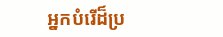អ្នកបំរើដ៏ប្រ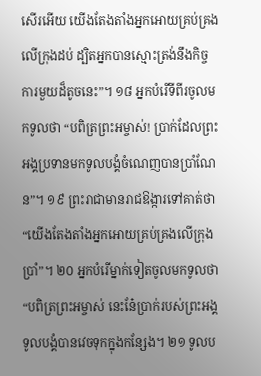សើរអើយ យើងតែងតាំងអ្នកអោយគ្រប់គ្រងលើក្រុងដប់ ដ្បិតអ្នកបានស្មោះត្រង់នឹងកិច្ចការមួយដ៏តូចនេះ”។ ១៨ អ្នកបំរើទីពីរចូលមកទូលថា “បពិត្រព្រះអម្ចាស់! ប្រាក់ដែលព្រះអង្គប្រទានមកទូលបង្គំចំណេញបានប្រាំណែន”។ ១៩ ព្រះរាជាមានរាជឱង្ការទៅគាត់ថា “យើងតែងតាំងអ្នកអោយគ្រប់គ្រងលើក្រុងប្រាំ”។ ២០ អ្នកបំរើម្នាក់ទៀតចូលមកទូលថា “បពិត្រព្រះអម្ចាស់ នេះនែ៎ប្រាក់របស់ព្រះអង្គ ទូលបង្គំបានវេចទុកក្នុងកន្សែង។ ២១ ទូលប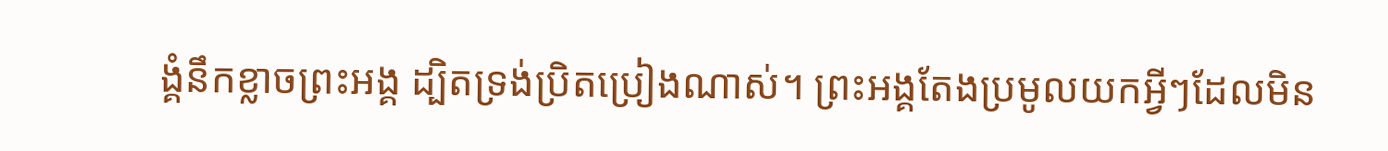ង្គំនឹកខ្លាចព្រះអង្គ ដ្បិតទ្រង់ប្រិតប្រៀងណាស់។ ព្រះអង្គតែងប្រមូលយកអ្វីៗដែលមិន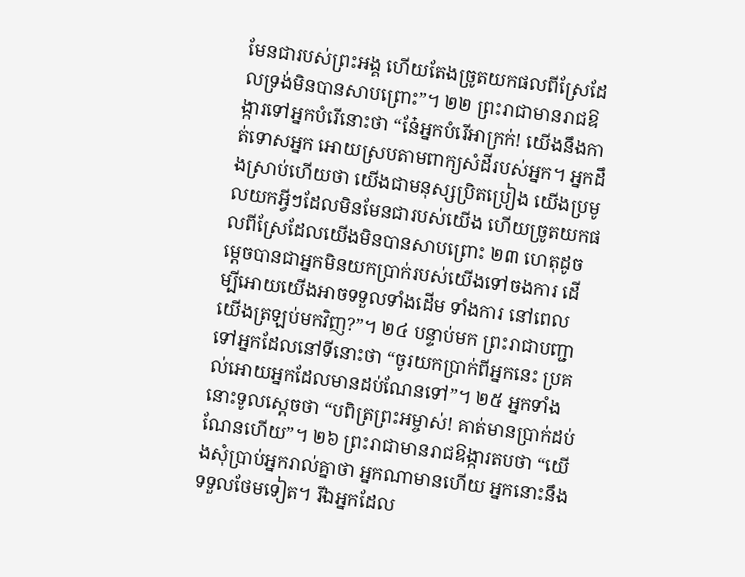មែនជារបស់ព្រះអង្គ ហើយតែងច្រូតយកផលពីស្រែដែលទ្រង់មិនបានសាបព្រោះ”។ ២២ ព្រះរាជាមានរាជឱង្ការទៅអ្នកបំរើនោះថា “នែ៎អ្នកបំរើអាក្រក់! យើងនឹងកាត់ទោសអ្នក អោយស្របតាមពាក្យសំដីរបស់អ្នក។ អ្នកដឹងស្រាប់ហើយថា យើងជាមនុស្សប្រិតប្រៀង យើងប្រមូលយកអ្វីៗដែលមិនមែនជារបស់យើង ហើយច្រូតយកផលពីស្រែដែលយើងមិនបានសាបព្រោះ ២៣ ហេតុដូចម្ដេចបានជាអ្នកមិនយកប្រាក់របស់យើងទៅចងការ ដើម្បីអោយយើងអាចទទួលទាំងដើម ទាំងការ នៅពេលយើងត្រឡប់មកវិញ?”។ ២៤ បន្ទាប់មក ព្រះរាជាបញ្ជាទៅអ្នកដែលនៅទីនោះថា “ចូរយកប្រាក់ពីអ្នកនេះ ប្រគល់អោយអ្នកដែលមានដប់ណែនទៅ”។ ២៥ អ្នកទាំងនោះទូលស្ដេចថា “បពិត្រព្រះអម្ចាស់! គាត់មានប្រាក់ដប់ណែនហើយ”។ ២៦ ព្រះរាជាមានរាជឱង្ការតបថា “យើងសុំប្រាប់អ្នករាល់គ្នាថា អ្នកណាមានហើយ អ្នកនោះនឹងទទួលថែមទៀត។ រីឯអ្នកដែល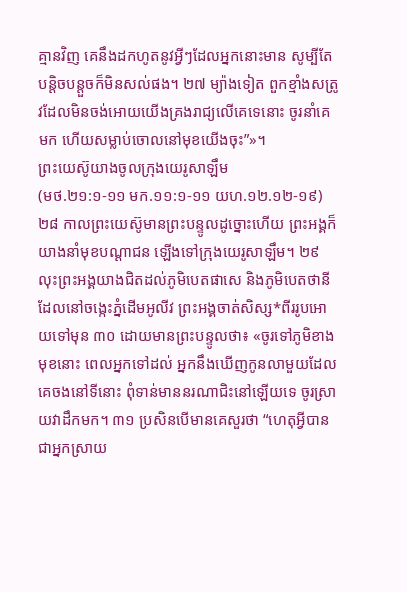គ្មានវិញ គេនឹងដកហូតនូវអ្វីៗដែលអ្នកនោះមាន សូម្បីតែបន្តិចបន្តួចក៏មិនសល់ផង។ ២៧ ម្យ៉ាងទៀត ពួកខ្មាំងសត្រូវដែលមិនចង់អោយយើងគ្រងរាជ្យលើគេទេនោះ ចូរនាំគេមក ហើយសម្លាប់ចោលនៅមុខយើងចុះ”»។
ព្រះយេស៊ូយាងចូលក្រុងយេរូសាឡឹម
(មថ.២១:១-១១ មក.១១:១-១១ យហ.១២.១២-១៩)
២៨ កាលព្រះយេស៊ូមានព្រះបន្ទូលដូច្នោះហើយ ព្រះអង្គក៏យាងនាំមុខបណ្ដាជន ឡើងទៅក្រុងយេរូសាឡឹម។ ២៩ លុះព្រះអង្គយាងជិតដល់ភូមិបេតផាសេ និងភូមិបេតថានី ដែលនៅចង្កេះភ្នំដើមអូលីវ ព្រះអង្គចាត់សិស្ស*ពីររូបអោយទៅមុន ៣០ ដោយមានព្រះបន្ទូលថា៖ «ចូរទៅភូមិខាងមុខនោះ ពេលអ្នកទៅដល់ អ្នកនឹងឃើញកូនលាមួយដែលគេចងនៅទីនោះ ពុំទាន់មាននរណាជិះនៅឡើយទេ ចូរស្រាយវាដឹកមក។ ៣១ ប្រសិនបើមានគេសួរថា “ហេតុអ្វីបានជាអ្នកស្រាយ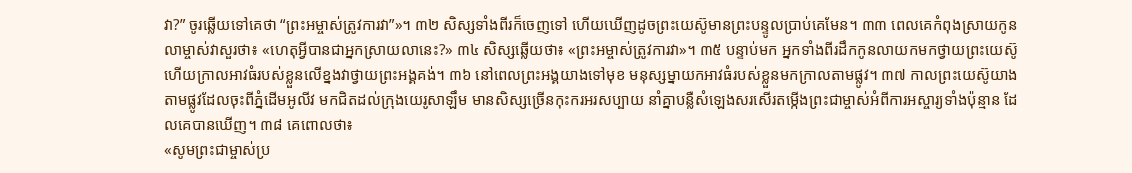វា?” ចូរឆ្លើយទៅគេថា “ព្រះអម្ចាស់ត្រូវការវា”»។ ៣២ សិស្សទាំងពីរក៏ចេញទៅ ហើយឃើញដូចព្រះយេស៊ូមានព្រះបន្ទូលប្រាប់គេមែន។ ៣៣ ពេលគេកំពុងស្រាយកូនលាម្ចាស់វាសួរថា៖ «ហេតុអ្វីបានជាអ្នកស្រាយលានេះ?» ៣៤ សិស្សឆ្លើយថា៖ «ព្រះអម្ចាស់ត្រូវការវា»។ ៣៥ បន្ទាប់មក អ្នកទាំងពីរដឹកកូនលាយកមកថ្វាយព្រះយេស៊ូ ហើយក្រាលអាវធំរបស់ខ្លួនលើខ្នងវាថ្វាយព្រះអង្គគង់។ ៣៦ នៅពេលព្រះអង្គយាងទៅមុខ មនុស្សម្នាយកអាវធំរបស់ខ្លួនមកក្រាលតាមផ្លូវ។ ៣៧ កាលព្រះយេស៊ូយាងតាមផ្លូវដែលចុះពីភ្នំដើមអូលីវ មកជិតដល់ក្រុងយេរូសាឡឹម មានសិស្សច្រើនកុះករអរសប្បាយ នាំគ្នាបន្លឺសំឡេងសរសើរតម្កើងព្រះជាម្ចាស់អំពីការអស្ចារ្យទាំងប៉ុន្មាន ដែលគេបានឃើញ។ ៣៨ គេពោលថា៖
«សូមព្រះជាម្ចាស់ប្រ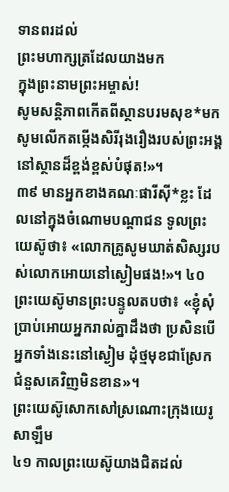ទានពរដល់
ព្រះមហាក្សត្រដែលយាងមក
ក្នុងព្រះនាមព្រះអម្ចាស់!
សូមសន្តិភាពកើតពីស្ថានបរមសុខ*មក
សូមលើកតម្កើងសិរីរុងរឿងរបស់ព្រះអង្គ
នៅស្ថានដ៏ខ្ពង់ខ្ពស់បំផុត!»។
៣៩ មានអ្នកខាងគណៈផារីស៊ី*ខ្លះ ដែលនៅក្នុងចំណោមបណ្ដាជន ទូលព្រះយេស៊ូថា៖ «លោកគ្រូសូមឃាត់សិស្សរបស់លោកអោយនៅស្ងៀមផង!»។ ៤០ ព្រះយេស៊ូមានព្រះបន្ទូលតបថា៖ «ខ្ញុំសុំប្រាប់អោយអ្នករាល់គ្នាដឹងថា ប្រសិនបើអ្នកទាំងនេះនៅស្ងៀម ដុំថ្មមុខជាស្រែកជំនួសគេវិញមិនខាន»។
ព្រះយេស៊ូសោកសៅស្រណោះក្រុងយេរូសាឡឹម
៤១ កាលព្រះយេស៊ូយាងជិតដល់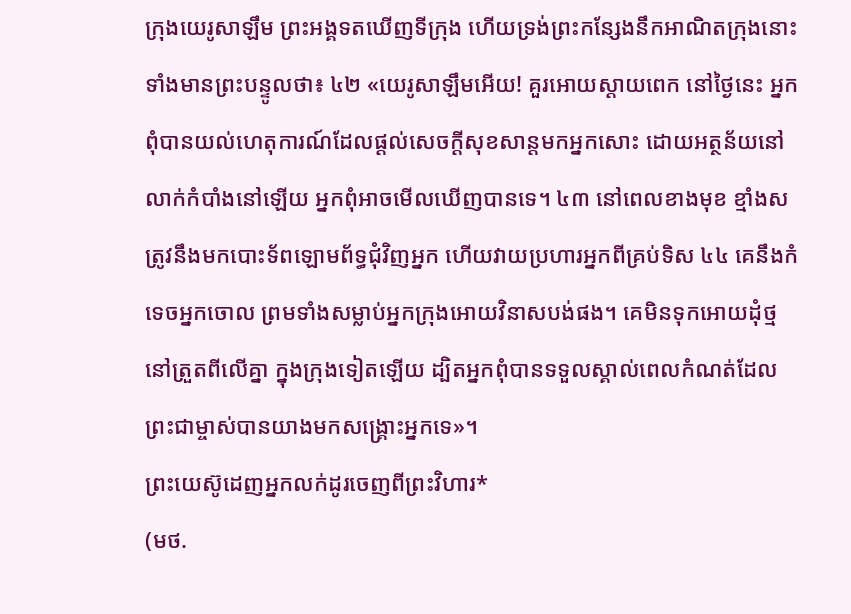ក្រុងយេរូសាឡឹម ព្រះអង្គទតឃើញទីក្រុង ហើយទ្រង់ព្រះកន្សែងនឹកអាណិតក្រុងនោះ ទាំងមានព្រះបន្ទូលថា៖ ៤២ «យេរូសាឡឹមអើយ! គួរអោយស្ដាយពេក នៅថ្ងៃនេះ អ្នកពុំបានយល់ហេតុការណ៍ដែលផ្ដល់សេចក្ដីសុខសាន្តមកអ្នកសោះ ដោយអត្ថន័យនៅលាក់កំបាំងនៅឡើយ អ្នកពុំអាចមើលឃើញបានទេ។ ៤៣ នៅពេលខាងមុខ ខ្មាំងសត្រូវនឹងមកបោះទ័ពឡោមព័ទ្ធជុំវិញអ្នក ហើយវាយប្រហារអ្នកពីគ្រប់ទិស ៤៤ គេនឹងកំទេចអ្នកចោល ព្រមទាំងសម្លាប់អ្នកក្រុងអោយវិនាសបង់ផង។ គេមិនទុកអោយដុំថ្ម នៅត្រួតពីលើគ្នា ក្នុងក្រុងទៀតឡើយ ដ្បិតអ្នកពុំបានទទួលស្គាល់ពេលកំណត់ដែលព្រះជាម្ចាស់បានយាងមកសង្គ្រោះអ្នកទេ»។
ព្រះយេស៊ូដេញអ្នកលក់ដូរចេញពីព្រះវិហារ*
(មថ.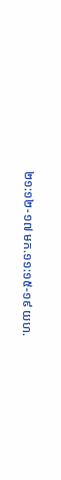២១:១២-១៧ មក.១១:១៥-១៩ យហ.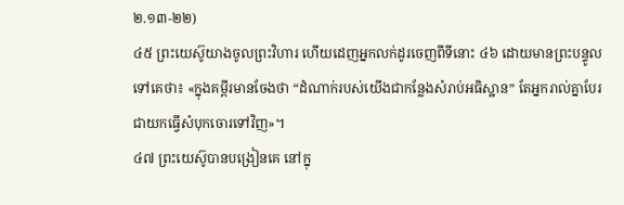២.១៣-២២)
៤៥ ព្រះយេស៊ូយាងចូលព្រះវិហារ ហើយដេញអ្នកលក់ដូរចេញពីទីនោះ ៤៦ ដោយមានព្រះបន្ទូលទៅគេថា៖ «ក្នុងគម្ពីរមានចែងថា “ដំណាក់របស់យើងជាកន្លែងសំរាប់អធិស្ឋាន” តែអ្នករាល់គ្នាបែរជាយកធ្វើសំបុកចោរទៅវិញ»។
៤៧ ព្រះយេស៊ូបានបង្រៀនគេ នៅក្នុ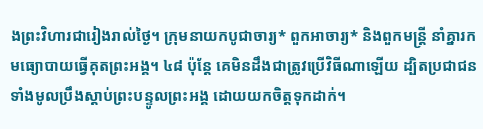ងព្រះវិហារជារៀងរាល់ថ្ងៃ។ ក្រុមនាយកបូជាចារ្យ* ពួកអាចារ្យ* និងពួកមន្ត្រី នាំគ្នារកមធ្យោបាយធ្វើគុតព្រះអង្គ។ ៤៨ ប៉ុន្តែ គេមិនដឹងជាត្រូវប្រើវិធីណាឡើយ ដ្បិតប្រជាជនទាំងមូលប្រឹងស្ដាប់ព្រះបន្ទូលព្រះអង្គ ដោយយកចិត្តទុកដាក់។